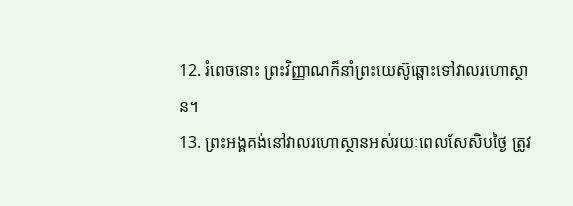12. រំពេចនោះ ព្រះវិញ្ញាណក៏នាំព្រះយេស៊ូឆ្ពោះទៅវាលរហោស្ថាន។
13. ព្រះអង្គគង់នៅវាលរហោស្ថានអស់រយៈពេលសែសិបថ្ងៃ ត្រូវ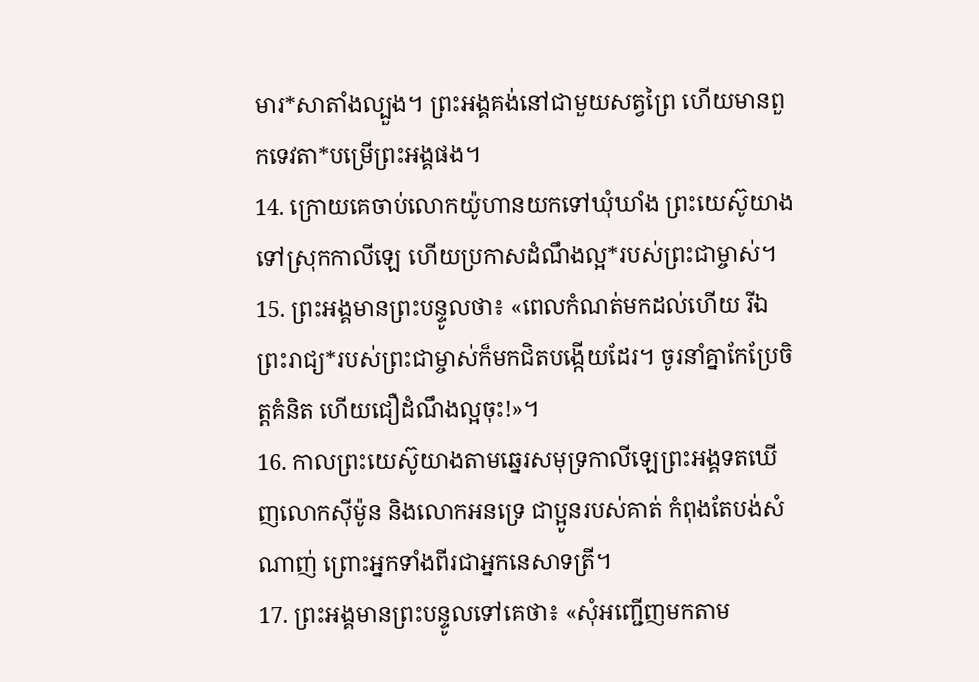មារ*សាតាំងល្បួង។ ព្រះអង្គគង់នៅជាមួយសត្វព្រៃ ហើយមានពួកទេវតា*បម្រើព្រះអង្គផង។
14. ក្រោយគេចាប់លោកយ៉ូហានយកទៅឃុំឃាំង ព្រះយេស៊ូយាងទៅស្រុកកាលីឡេ ហើយប្រកាសដំណឹងល្អ*របស់ព្រះជាម្ចាស់។
15. ព្រះអង្គមានព្រះបន្ទូលថា៖ «ពេលកំណត់មកដល់ហើយ រីឯព្រះរាជ្យ*របស់ព្រះជាម្ចាស់ក៏មកជិតបង្កើយដែរ។ ចូរនាំគ្នាកែប្រែចិត្តគំនិត ហើយជឿដំណឹងល្អចុះ!»។
16. កាលព្រះយេស៊ូយាងតាមឆ្នេរសមុទ្រកាលីឡេព្រះអង្គទតឃើញលោកស៊ីម៉ូន និងលោកអនទ្រេ ជាប្អូនរបស់គាត់ កំពុងតែបង់សំណាញ់ ព្រោះអ្នកទាំងពីរជាអ្នកនេសាទត្រី។
17. ព្រះអង្គមានព្រះបន្ទូលទៅគេថា៖ «សុំអញ្ជើញមកតាម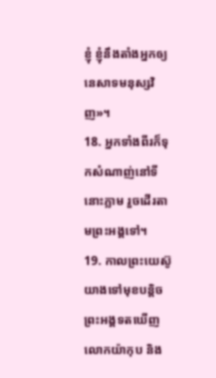ខ្ញុំ ខ្ញុំនឹងតាំងអ្នកឲ្យនេសាទមនុស្សវិញ»។
18. អ្នកទាំងពីរក៏ទុកសំណាញ់នៅទីនោះភ្លាម រួចដើរតាមព្រះអង្គទៅ។
19. កាលព្រះយេស៊ូយាងទៅមុខបន្ដិច ព្រះអង្គទតឃើញលោកយ៉ាកុប និង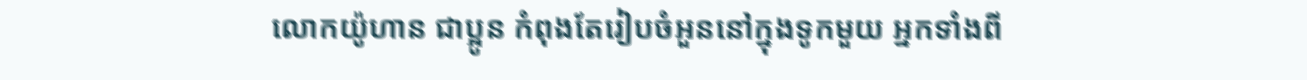លោកយ៉ូហាន ជាប្អូន កំពុងតែរៀបចំអួននៅក្នុងទូកមួយ អ្នកទាំងពី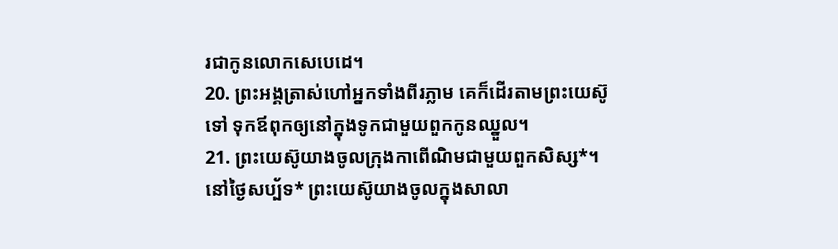រជាកូនលោកសេបេដេ។
20. ព្រះអង្គត្រាស់ហៅអ្នកទាំងពីរភ្លាម គេក៏ដើរតាមព្រះយេស៊ូទៅ ទុកឪពុកឲ្យនៅក្នុងទូកជាមួយពួកកូនឈ្នួល។
21. ព្រះយេស៊ូយាងចូលក្រុងកាពើណិមជាមួយពួកសិស្ស*។ នៅថ្ងៃសប្ប័ទ* ព្រះយេស៊ូយាងចូលក្នុងសាលា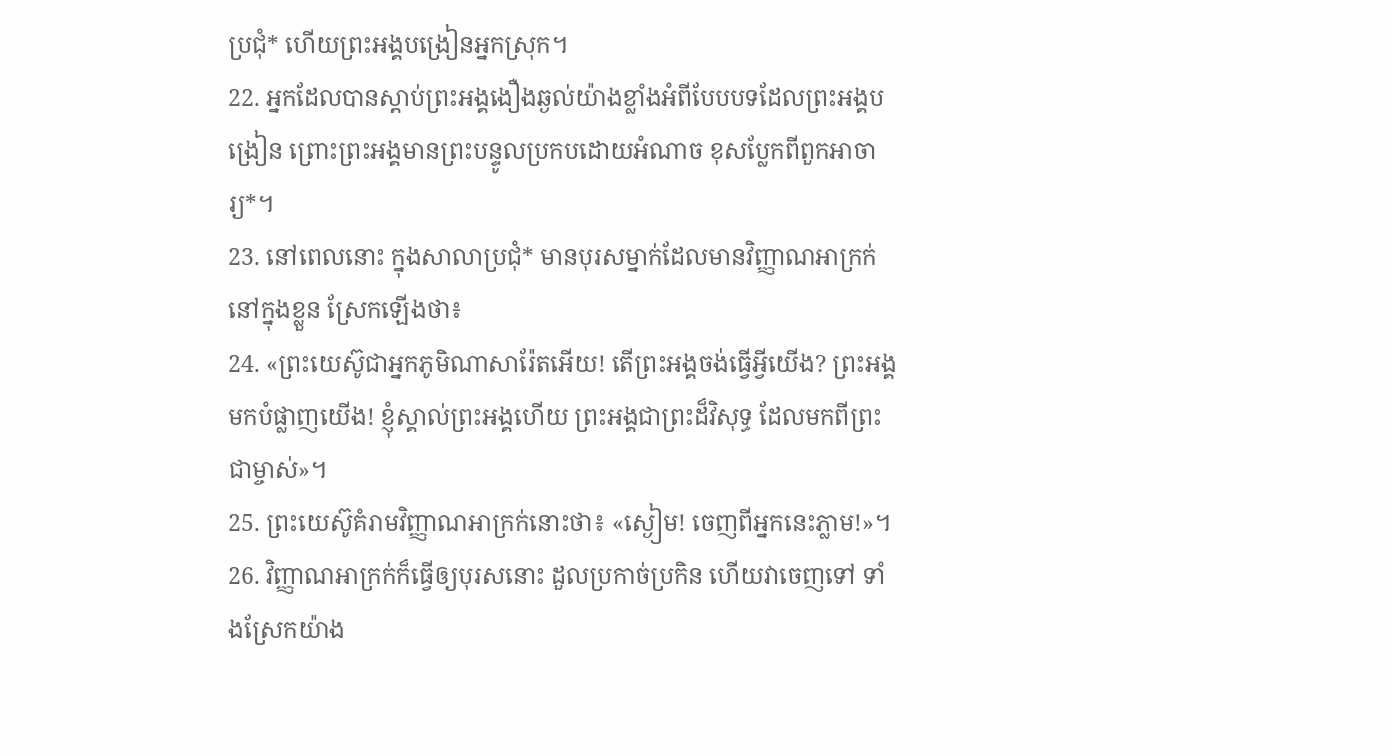ប្រជុំ* ហើយព្រះអង្គបង្រៀនអ្នកស្រុក។
22. អ្នកដែលបានស្ដាប់ព្រះអង្គងឿងឆ្ងល់យ៉ាងខ្លាំងអំពីបែបបទដែលព្រះអង្គបង្រៀន ព្រោះព្រះអង្គមានព្រះបន្ទូលប្រកបដោយអំណាច ខុសប្លែកពីពួកអាចារ្យ*។
23. នៅពេលនោះ ក្នុងសាលាប្រជុំ* មានបុរសម្នាក់ដែលមានវិញ្ញាណអាក្រក់នៅក្នុងខ្លួន ស្រែកឡើងថា៖
24. «ព្រះយេស៊ូជាអ្នកភូមិណាសារ៉ែតអើយ! តើព្រះអង្គចង់ធ្វើអ្វីយើង? ព្រះអង្គមកបំផ្លាញយើង! ខ្ញុំស្គាល់ព្រះអង្គហើយ ព្រះអង្គជាព្រះដ៏វិសុទ្ធ ដែលមកពីព្រះជាម្ចាស់»។
25. ព្រះយេស៊ូគំរាមវិញ្ញាណអាក្រក់នោះថា៖ «ស្ងៀម! ចេញពីអ្នកនេះភ្លាម!»។
26. វិញ្ញាណអាក្រក់ក៏ធ្វើឲ្យបុរសនោះ ដួលប្រកាច់ប្រកិន ហើយវាចេញទៅ ទាំងស្រែកយ៉ាង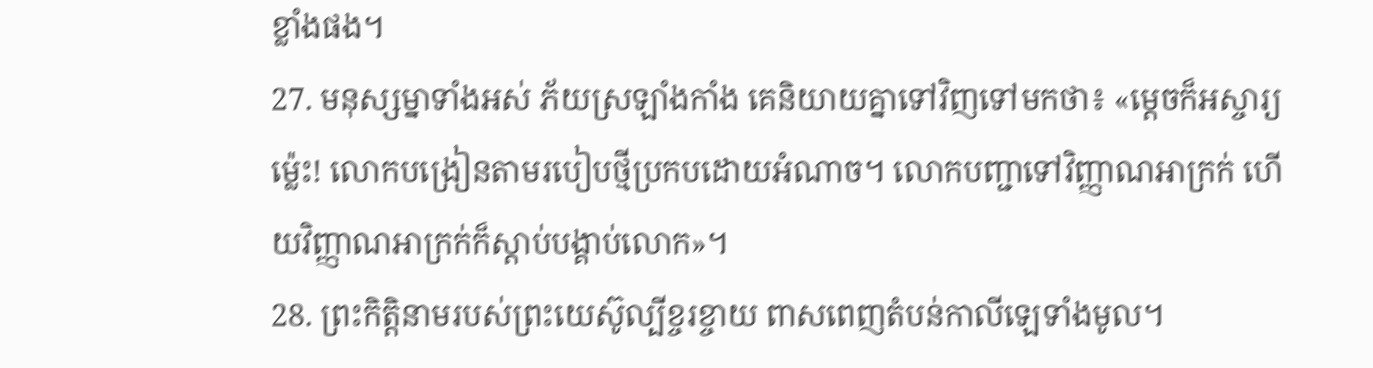ខ្លាំងផង។
27. មនុស្សម្នាទាំងអស់ ភ័យស្រឡាំងកាំង គេនិយាយគ្នាទៅវិញទៅមកថា៖ «ម្ដេចក៏អស្ចារ្យម៉្លេះ! លោកបង្រៀនតាមរបៀបថ្មីប្រកបដោយអំណាច។ លោកបញ្ជាទៅវិញ្ញាណអាក្រក់ ហើយវិញ្ញាណអាក្រក់ក៏ស្ដាប់បង្គាប់លោក»។
28. ព្រះកិត្តិនាមរបស់ព្រះយេស៊ូល្បីខ្ចរខ្ចាយ ពាសពេញតំបន់កាលីឡេទាំងមូល។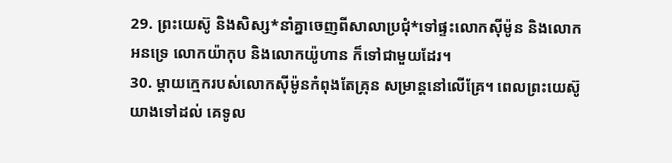29. ព្រះយេស៊ូ និងសិស្ស*នាំគ្នាចេញពីសាលាប្រជុំ*ទៅផ្ទះលោកស៊ីម៉ូន និងលោកអនទ្រេ លោកយ៉ាកុប និងលោកយ៉ូហាន ក៏ទៅជាមួយដែរ។
30. ម្ដាយក្មេករបស់លោកស៊ីម៉ូនកំពុងតែគ្រុន សម្រាន្ដនៅលើគ្រែ។ ពេលព្រះយេស៊ូយាងទៅដល់ គេទូល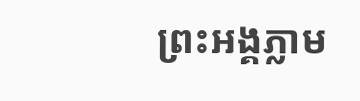ព្រះអង្គភ្លាម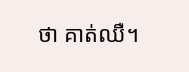ថា គាត់ឈឺ។